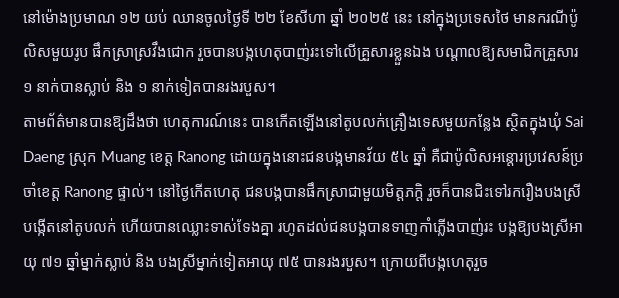នៅម៉ោងប្រមាណ ១២ យប់ ឈានចូលថ្ងៃទី ២២ ខែសីហា ឆ្នាំ ២០២៥ នេះ នៅក្នុងប្រទេសថៃ មានករណីប៉ូលិសមួយរូប ផឹកស្រាស្រវឹងជោក រួចបានបង្កហេតុបាញ់រះទៅលើគ្រួសារខ្លួនឯង បណ្តាលឱ្យសមាជិកគ្រួសារ ១ នាក់បានស្លាប់ និង ១ នាក់ទៀតបានរងរបួស។
តាមព័ត៌មានបានឱ្យដឹងថា ហេតុការណ៍នេះ បានកើតឡើងនៅតូបលក់គ្រឿងទេសមួយកន្លែង ស្ថិតក្នុងឃុំ Sai Daeng ស្រុក Muang ខេត្ត Ranong ដោយក្នុងនោះជនបង្កមានវ័យ ៥៤ ឆ្នាំ គឺជាប៉ូលិសអន្តោរប្រវេសន៍ប្រចាំខេត្ត Ranong ផ្ទាល់។ នៅថ្ងៃកើតហេតុ ជនបង្កបានផឹកស្រាជាមួយមិត្តភក្តិ រួចក៏បានជិះទៅរករឿងបងស្រីបង្កើតនៅតូបលក់ ហើយបានឈ្លោះទាស់ទែងគ្នា រហូតដល់ជនបង្កបានទាញកាំភ្លើងបាញ់រះ បង្កឱ្យបងស្រីអាយុ ៧១ ឆ្នាំម្នាក់ស្លាប់ និង បងស្រីម្នាក់ទៀតអាយុ ៧៥ បានរងរបួស។ ក្រោយពីបង្កហេតុរួច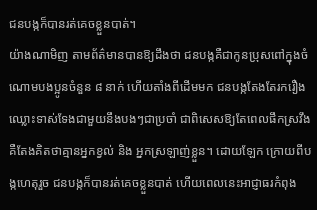ជនបង្កក៏បានរត់គេចខ្លួនបាត់។
យ៉ាងណាមិញ តាមព័ត៌មានបានឱ្យដឹងថា ជនបង្កគឺជាកូនប្រុសពៅក្នុងចំណោមបងប្អូនចំនួន ៨ នាក់ ហើយតាំងពីដើមមក ជនបង្កតែងតែរករឿងឈ្លោះទាស់ទែងជាមួយនឹងបងៗជាប្រចាំ ជាពិសេសឱ្យតែពេលផឹកស្រវឹង គឺតែងគិតថាគ្មានអ្នកខ្វល់ និង អ្នកស្រឡាញ់ខ្លួន។ ដោយឡែក ក្រោយពីបង្កហេតុរួច ជនបង្កក៏បានរត់គេចខ្លួនបាត់ ហើយពេលនេះអាជ្ញាធរកំពុង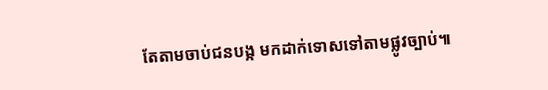តែតាមចាប់ជនបង្ក មកដាក់ទោសទៅតាមផ្លូវច្បាប់៕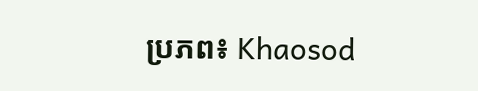ប្រភព៖ Khaosod